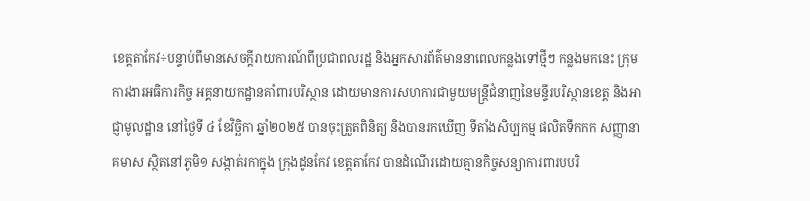ខេត្តតាកែវ÷បន្ទាប់ពីមានសេចក្តីរាយការណ៍ពីប្រជាពលរដ្ឋ និងអ្នកសារព័ត៌មាននាពេលកន្លងទៅថ្មីៗ កន្លងមកនេះ ក្រុមការងារអធិការកិច្ច អគ្គនាយកដ្ឋានគាំពារបរិស្ថាន ដោយមានការសហការជាមួយមន្រ្តីជំនាញនៃមន្ទីរបរិស្ថានខេត្ត និងអាជ្ញាមូលដ្ឋាន នៅថ្ងៃទី ៤ ខែវិច្ឆិកា ឆ្នាំ២០២៥ បានចុះត្រួតពិនិត្យ និងបានរកឃើញ ទីតាំងសិប្បកម្ម ផលិតទឹកកក សញ្ញានាគមាស ស្ថិតនៅភូមិ១ សង្កាត់រកាក្នុង ក្រុងដូនកែវ ខេត្តតាកែវ បានដំណើរដោយគ្មានកិច្ចសន្យាការពារបបរិ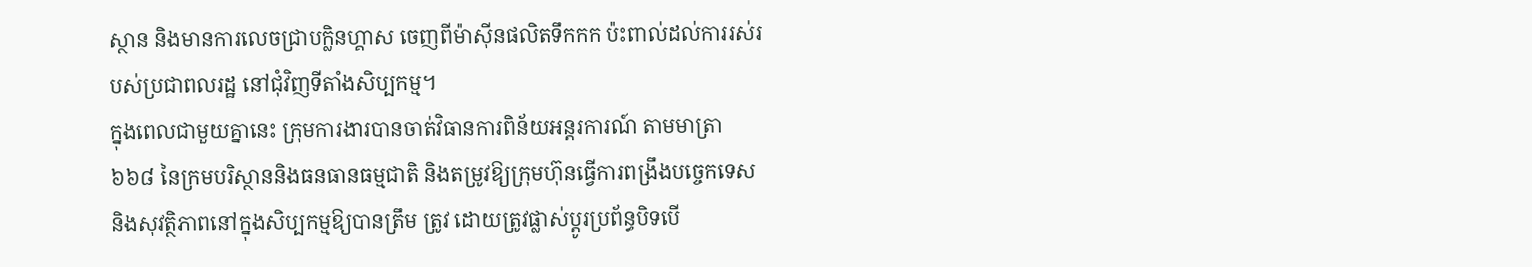ស្ថាន និងមានការលេចជ្រាបក្លិនហ្គាស ចេញពីម៉ាស៊ីនផលិតទឹកកក ប៉ះពាល់ដល់ការរស់របស់ប្រជាពលរដ្ឋ នៅជុំវិញទីតាំងសិប្បកម្ម។
ក្នុងពេលជាមួយគ្នានេះ ក្រុមការងារបានចាត់វិធានការពិន័យអន្តរការណ៍ តាមមាត្រា៦៦៨ នៃក្រមបរិស្ថាននិងធនធានធម្មជាតិ និងតម្រូវឱ្យក្រុមហ៊ុនធ្វើការពង្រឹងបច្ចេកទេស និងសុវត្ថិភាពនៅក្នុងសិប្បកម្មឱ្យបានត្រឹម ត្រូវ ដោយត្រូវផ្លាស់ប្តូរប្រព័ន្ធបិទបើ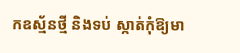កឧស្ម័នថ្មី និងទប់ ស្កាត់កុំឱ្យមា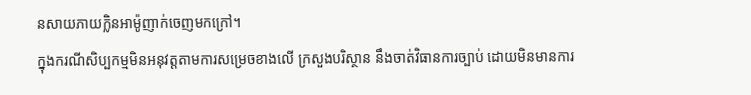នសាយភាយក្លិនអាម៉ូញាក់ចេញមកក្រៅ។
ក្នុងករណីសិប្បកម្មមិនអនុវត្តតាមការសម្រេចខាងលើ ក្រសួងបរិស្ថាន នឹងចាត់វិធានការច្បាប់ ដោយមិនមានការ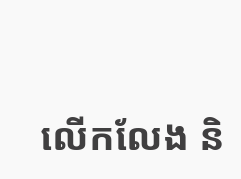លើកលែង និ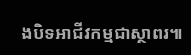ងបិទអាជីវកម្មជាស្ថាពរ៕